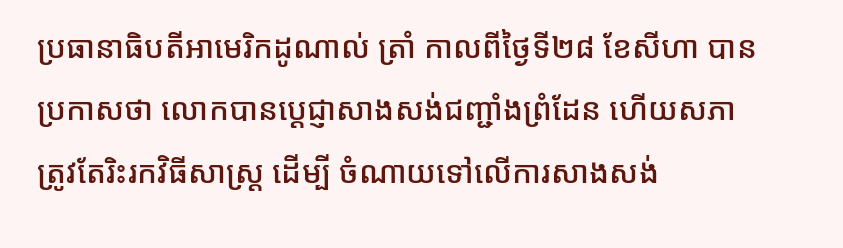ប្រធានាធិបតីអាមេរិកដូណាល់ ត្រាំ កាលពីថ្ងៃទី២៨ ខែសីហា បានប្រកាសថា លោកបានប្តេជ្ញាសាងសង់ជញ្ជាំងព្រំដែន ហើយសភា ត្រូវតែរិះរកវិធីសាស្ត្រ ដើម្បី ចំណាយទៅលើការសាងសង់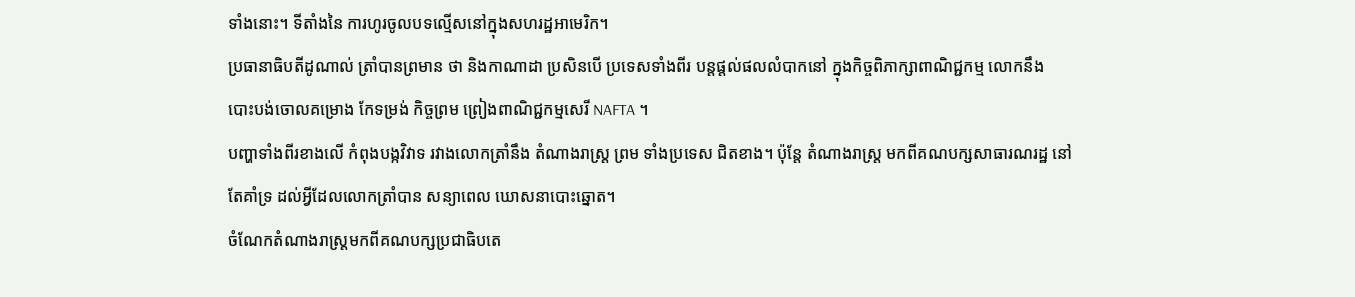ទាំងនោះ។ ទីតាំងនៃ ការហូរចូលបទល្មើសនៅក្នុងសហរដ្ឋអាមេរិក។
ប្រធានាធិបតីដូណាល់ ត្រាំបានព្រមាន ថា និងកាណាដា ប្រសិនបើ ប្រទេសទាំងពីរ បន្តផ្តល់ផលលំបាកនៅ ក្នុងកិច្ចពិភាក្សាពាណិជ្ជកម្ម លោកនឹង បោះបង់ចោលគម្រោង កែទម្រង់ កិច្ចព្រម ព្រៀងពាណិជ្ជកម្មសេរី NAFTA ។
បញ្ហាទាំងពីរខាងលើ កំពុងបង្កវិវាទ រវាងលោកត្រាំនឹង តំណាងរាស្ត្រ ព្រម ទាំងប្រទេស ជិតខាង។ ប៉ុន្តែ តំណាងរាស្ត្រ មកពីគណបក្សសាធារណរដ្ឋ នៅតែគាំទ្រ ដល់អ្វីដែលលោកត្រាំបាន សន្យាពេល ឃោសនាបោះឆ្នោត។
ចំណែកតំណាងរាស្ត្រមកពីគណបក្សប្រជាធិបតេ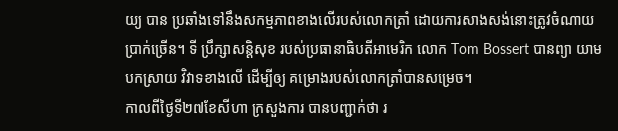យ្យ បាន ប្រឆាំងទៅនឹងសកម្មភាពខាងលើរបស់លោកត្រាំ ដោយការសាងសង់នោះត្រូវចំណាយប្រាក់ច្រើន។ ទី ប្រឹក្សាសន្តិសុខ របស់ប្រធានាធិបតីអាមេរិក លោក Tom Bossert បានព្យា យាមបកស្រាយ វិវាទខាងលើ ដើម្បីឲ្យ គម្រោងរបស់លោកត្រាំបានសម្រេច។
កាលពីថ្ងៃទី២៧ខែសីហា ក្រសួងការ បានបញ្ជាក់ថា រ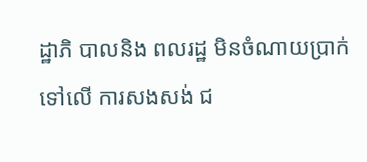ដ្ឋាភិ បាលនិង ពលរដ្ឋ មិនចំណាយប្រាក់ទៅលើ ការសងសង់ ជ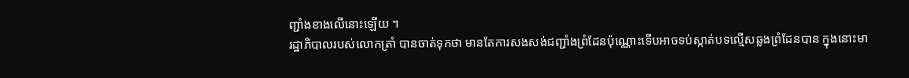ញ្ជាំងខាងលើនោះឡើយ ។
រដ្ឋាភិបាលរបស់លោកត្រាំ បានចាត់ទុកថា មានតែការសងសង់ជញ្ជាំងព្រំដែនប៉ុណ្ណោះទើបអាចទប់ស្កាត់បទល្មើសឆ្លងព្រំដែនបាន ក្នុងនោះមា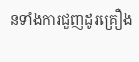នទាំងការជួញដូរគ្រឿង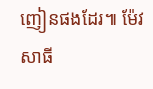ញៀនផងដែរ៕ ម៉ែវ សាធី